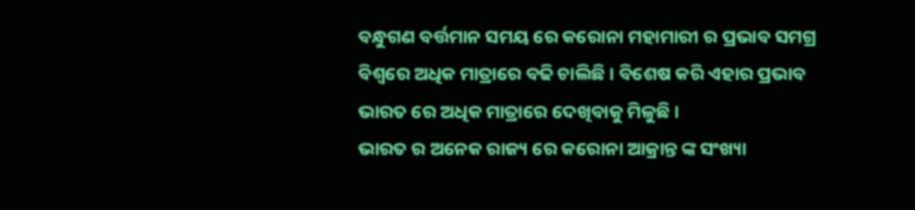ବନ୍ଧୁଗଣ ବର୍ତ୍ତମାନ ସମୟ ରେ କରୋନା ମହାମାରୀ ର ପ୍ରଭାବ ସମଗ୍ର ବିଶ୍ୱରେ ଅଧିକ ମାତ୍ରାରେ ବଢି ଚାଲିଛି । ବିଶେଷ କରି ଏହାର ପ୍ରଭାବ ଭାରତ ରେ ଅଧିକ ମାତ୍ରାରେ ଦେଖିବାକୁ ମିଳୁଛି ।
ଭାରତ ର ଅନେକ ରାଜ୍ୟ ରେ କରୋନା ଆକ୍ରାନ୍ତ ଙ୍କ ସଂଖ୍ୟା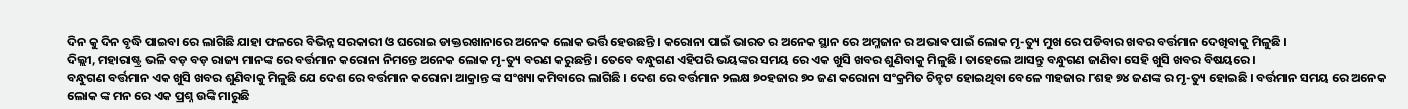ଦିନ କୁ ଦିନ ବୃଦ୍ଧି ପାଇବା ରେ ଲାଗିଛି ଯାହା ଫଳରେ ବିଭିନ୍ନ ସରକାରୀ ଓ ଘରୋଇ ଡାକ୍ତରଖାନାରେ ଅନେକ ଲୋକ ଭର୍ତ୍ତି ହେଉଛନ୍ତି । କରୋନା ପାଇଁ ଭାରତ ର ଅନେକ ସ୍ଥାନ ରେ ଅମ୍ଳଜାନ ର ଅଭାଵ ପାଇଁ ଲୋକ ମୃ-ତ୍ୟୁ ମୁଖ ରେ ପଡିବାର ଖବର ବର୍ତ୍ତମାନ ଦେଖିବାକୁ ମିଳୁଛି ।
ଦିଲ୍ଲୀ, ମହାରାଷ୍ଟ୍ର ଭଳି ବଡ଼ ବଡ଼ ରାଜ୍ୟ ମାନଙ୍କ ରେ ବର୍ତ୍ତମାନ କରୋନା ନିମନ୍ତେ ଅନେକ ଲୋକ ମୃ-ତ୍ୟୁ ବରଣ କରୁଛନ୍ତି । ତେବେ ବନ୍ଧୁଗଣ ଏହିପରି ଭୟଙ୍କର ସମୟ ରେ ଏକ ଖୁସି ଖବର ଶୁଣିବାକୁ ମିଳୁଛି । ତାହେଲେ ଆସନ୍ତୁ ବନ୍ଧୁଗଣ ଜାଣିବା ସେହି ଖୁସି ଖବର ବିଷୟରେ ।
ବନ୍ଧୁଗଣ ବର୍ତ୍ତମାନ ଏକ ଖୁସି ଖବର ଶୁଣିବାକୁ ମିଳୁଛି ଯେ ଦେଶ ରେ ବର୍ତ୍ତମାନ କରୋନା ଆକ୍ରାନ୍ତ ଙ୍କ ସଂଖ୍ୟା କମିବାରେ ଲାଗିଛି । ଦେଶ ରେ ବର୍ତ୍ତମାନ ୨ଲକ୍ଷ ୭୦ହଜାର ୭୦ ଜଣ କରୋନା ସଂକ୍ରମିତ ଚିନ୍ହଟ ହୋଇଥିବା ବେଳେ ୩ହଜାର ୮ଶହ ୭୪ ଜଣଙ୍କ ର ମୃ-ତ୍ୟୁ ହୋଇଛି । ବର୍ତ୍ତମାନ ସମୟ ରେ ଅନେକ ଲୋକ ଙ୍କ ମନ ରେ ଏକ ପ୍ରଶ୍ନ ଉଙ୍କି ମାରୁଛି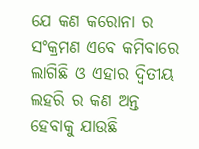ଯେ କଣ କରୋନା ର ସଂକ୍ରମଣ ଏବେ କମିବାରେ ଲାଗିଛି ଓ ଏହାର ଦ୍ଵିତୀୟ ଲହରି ର କଣ ଅନ୍ତ ହେବାକୁ ଯାଉଛି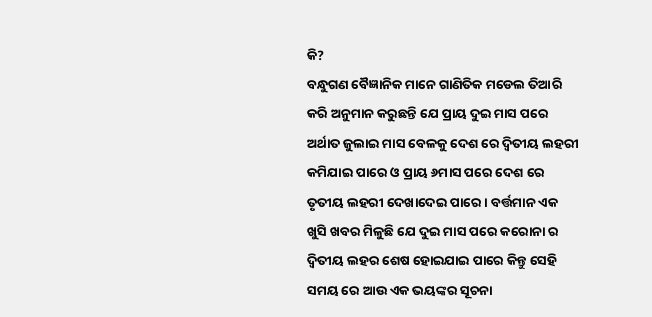କି?
ବନ୍ଧୁଗଣ ବୈଜ୍ଞାନିକ ମାନେ ଗାଣିତିକ ମଡେଲ ତିଆରି କରି ଅନୁମାନ କରୁଛନ୍ତି ଯେ ପ୍ରାୟ ଦୁଇ ମାସ ପରେ ଅର୍ଥାତ ଜୁଲାଇ ମାସ ବେଳକୁ ଦେଶ ରେ ଦ୍ଵିତୀୟ ଲହରୀ କମିଯାଇ ପାରେ ଓ ପ୍ରାୟ ୬ମାସ ପରେ ଦେଶ ରେ ତୃତୀୟ ଲହରୀ ଦେଖାଦେଇ ପାରେ । ବର୍ତ୍ତମାନ ଏକ ଖୁସି ଖବର ମିଳୁଛି ଯେ ଦୁଇ ମାସ ପରେ କରୋନା ର ଦ୍ଵିତୀୟ ଲହର ଶେଷ ହୋଇଯାଇ ପାରେ କିନ୍ତୁ ସେହି ସମୟ ରେ ଆଉ ଏକ ଭୟଙ୍କର ସୂଚନା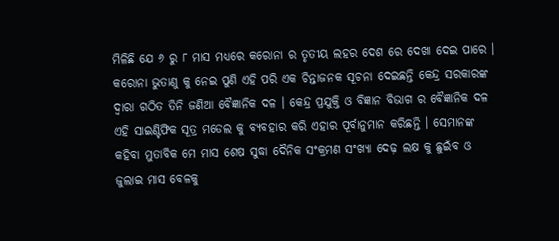ମିଳିଛି ଯେ ୬ ରୁ ୮ ମାସ ମଧ୍ୟରେ କରୋନା ର ତୃତୀୟ ଲହର ଦେଶ ରେ ଦେଖା ଦେଇ ପାରେ ।
କରୋନା ଭୁତାଣୁ କୁ ନେଇ ପୁଣି ଏହି ପରି ଏକ ଚିନ୍ତାଜନକ ସୂଚନା ଦେଇଛନ୍ତି କେନ୍ଦ୍ର ସରକାରଙ୍କ ଦ୍ଵାରା ଗଠିତ ତିନି ଜଣିଆ ବୈଜ୍ଞାନିକ ଦଳ । କେନ୍ଦ୍ର ପ୍ରଯୁକ୍ତି ଓ ବିଜ୍ଞାନ ବିଭାଗ ର ବୈଜ୍ଞାନିକ ଦଳ ଏହି ସାଇଣ୍ଟିଫିକ ସୂତ୍ର ମଡେଲ କୁ ବ୍ୟବହାର କରି ଏହାର ପୂର୍ବାନୁମାନ କରିଛନ୍ତି । ସେମାନଙ୍କ କହିବା ମୁତାବିକ ମେ ମାସ ଶେଷ ସୁଦ୍ଧା ଦୈନିକ ସଂକ୍ରମଣ ସଂଖ୍ୟା ଦେଢ଼ ଲକ୍ଷ କୁ ଛୁଇଁବ ଓ ଜୁଲାଇ ମାସ ବେଳକୁ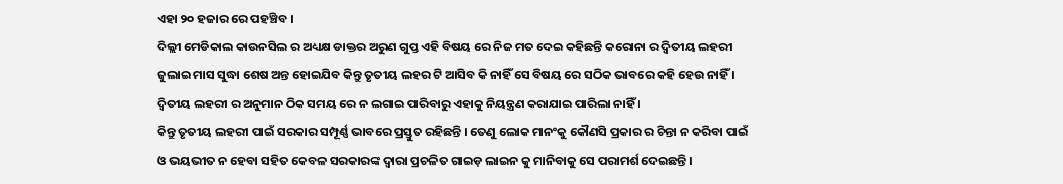ଏହା ୨୦ ହଜାର ରେ ପହଞ୍ଚିବ ।
ଦିଲ୍ଲୀ ମେଡିକାଲ କାଉନସିଲ ର ଅଧ୍ୟକ୍ଷ ଡାକ୍ତର ଅରୁଣ ଗୁପ୍ତ ଏହି ବିଷୟ ରେ ନିଜ ମତ ଦେଇ କହିଛନ୍ତି କରୋନା ର ଦ୍ଵିତୀୟ ଲହରୀ ଜୁଲାଇ ମାସ ସୁଦ୍ଧା ଶେଷ ଅନ୍ତ ହୋଇଯିବ କିନ୍ତୁ ତୃତୀୟ ଲହର ଟି ଆସିବ କି ନାହିଁ ସେ ବିଷୟ ରେ ସଠିକ ଭାବରେ କହି ହେଉ ନାହିଁ । ଦ୍ଵିତୀୟ ଲହରୀ ର ଅନୁମାନ ଠିକ ସମୟ ରେ ନ ଲଗାଇ ପାରିବାରୁ ଏହାକୁ ନିୟନ୍ତ୍ରଣ କରାଯାଇ ପାରିଲା ନାହିଁ ।
କିନ୍ତୁ ତୃତୀୟ ଲହରୀ ପାଇଁ ସରକାର ସମ୍ପୂର୍ଣ୍ଣ ଭାବରେ ପ୍ରସ୍ତୁତ ରହିଛନ୍ତି । ତେଣୁ ଲୋକ ମାନଂକୁ କୌଣସି ପ୍ରକାର ର ଚିନ୍ତା ନ କରିବା ପାଇଁ ଓ ଭୟଭୀତ ନ ହେବା ସହିତ କେବଳ ସରକାରଙ୍କ ଦ୍ଵାରା ପ୍ରଚଳିତ ଗାଇଡ଼ ଲାଇନ କୁ ମାନିବାକୁ ସେ ପରାମର୍ଶ ଦେଇଛନ୍ତି ।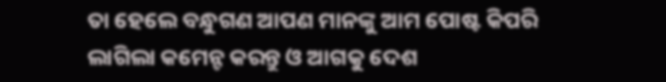ତା ହେଲେ ବନ୍ଧୁଗଣ ଆପଣ ମାନଙ୍କୁ ଆମ ପୋଷ୍ଟ କିପରି ଲାଗିଲା କମେନ୍ଟ କରନ୍ତୁ ଓ ଆଗକୁ ଦେଶ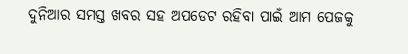ଦୁନିଆର ସମସ୍ତ ଖବର ସହ ଅପଡେଟ ରହିବା ପାଇଁ ଆମ ପେଜକୁ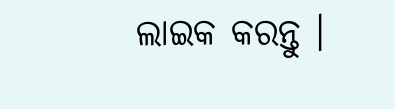ଲାଇକ କରନ୍ତୁ ।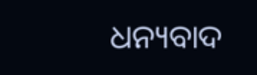ଧନ୍ୟବାଦ